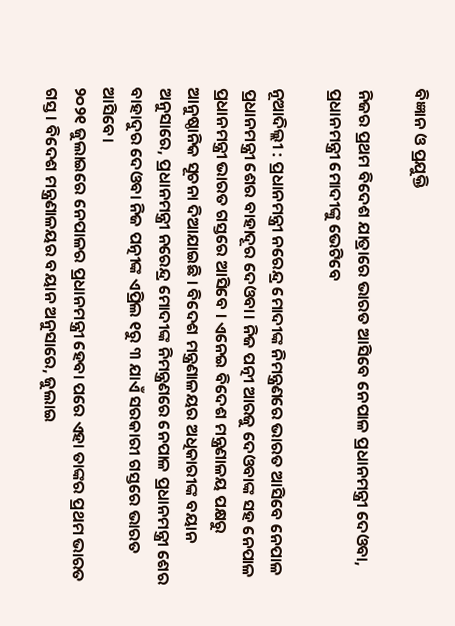ବିଜ୍ଞାନ ଓ ପ୍ରଯୁକ୍ତି

ନିଜର ପ୍ରଥମ ବିଦେଶ ଯାତ୍ରାରେ ଭାରତ ଆସିବେ ନେପାଳ ପ୍ରଧାନମନ୍ତ୍ରୀ ଦେଓବା, ପ୍ରଧାନମନ୍ତ୍ରୀ ମୋଦୀଙ୍କୁ ଭେଟିବେ

ନୂଆଦିଲ୍ଲୀ : ପ୍ରଧାନମନ୍ତ୍ରୀ ନରେନ୍ଦ୍ର ମୋଦୀଙ୍କ ନିମନ୍ତ୍ରଣରେ ଭାରତ ଆସିବେ ନେପାଳ ପ୍ରଧାନମନ୍ତ୍ରୀ ଶେର ବାହାଦୂର ଦେଓବା। ନିଜ ପତ୍ନୀ ଆରଜୁ ଦେଓବାଙ୍କ ସହ ନେପାଳ ପ୍ରଧାନମନ୍ତ୍ରୀ ଭାରତ ଗସ୍ତରେ ଆସିବେ । ଏନେଇ ବିଦେଶ ମନ୍ତ୍ରଣାଳୟ ପକ୍ଷରୁ ଆନୁଷ୍ଠାନିକ ସୂଚନା ଦିଆଯାଇଛି । ବିଦେଶ ମନ୍ତ୍ରଣାଳୟର ଅଧିକାରୀଙ୍କ ବୟାନ ଅନୁସାରେ, ପ୍ରଧାନମନ୍ତ୍ରୀ ନରେନ୍ଦ୍ର ମୋଦୀଙ୍କ ନିମନ୍ତ୍ରଣରେ ନେପାଳ ପ୍ରଧାନମନ୍ତ୍ରୀ ଶେର ବାହାଦୁର ଦେଓବା ନିଜ ପତ୍ନୀଙ୍କ ଏପ୍ରିଲ ୧ରୁ ୩ ଯାଏଁ ସରକାରୀ ଗସ୍ତରେ ଭାରତ ଆସିବେ।
୨୦୨୧ ଜୁଲାଇରେ ନେପାଳର ପ୍ରଧାନମନ୍ତ୍ରୀ ହେବା ପରେ ଏହା ତାଙ୍କର ପ୍ରଥମ ଭାରତ ଗସ୍ତ। ବିଦେଶ ମନ୍ତ୍ରଣାଳୟର ବୟାନ ଅନୁସାରେ, ଜୁଲାଇ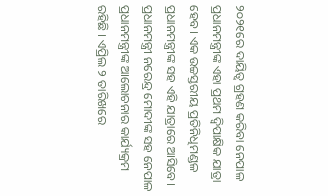୨୦୨୧ରେ ଦାୟିତ୍ୱ ଗ୍ରହଣ କରିବା ନେପାଳ ପ୍ରଧାନମନ୍ତ୍ରୀଙ୍କ ଏହା ପ୍ରଥମ ଦ୍ୱିପାକ୍ଷିକ ଯାତ୍ରା ହେବ। ଏକ ଉଚ୍ଚସ୍ତରୀୟ ପ୍ରତିନିଧିମଣ୍ଡଳ ପ୍ରଧାନମନ୍ତ୍ରୀଙ୍କ ସହ ଏହି ଯାତ୍ରାରେ ଆସିବେ।
ପ୍ରଧାନମନ୍ତ୍ରୀ ନରେନ୍ଦ୍ର ମୋଦୀଙ୍କ ସହ ନେପାଳ ପ୍ରଧାନମନ୍ତ୍ରୀଙ୍କ ଆଲୋଚନାର କାର୍ଯ୍ୟକ୍ରମ ରହିଛି । ଏପ୍ରିଲ ୨ ତାରିଖରେ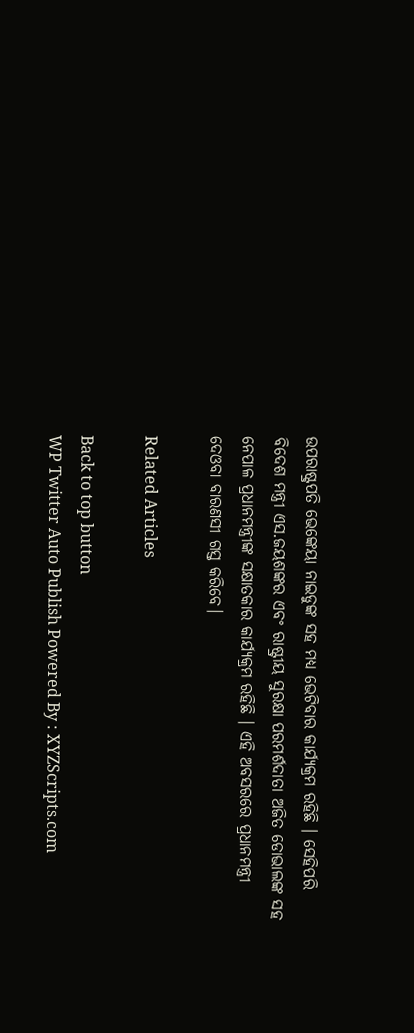ଉପରାଷ୍ଟ୍ରପତି ଭେଙ୍କେୟା ନାଇଡୁଙ୍କ ସହ ମଧ୍ୟ ଭେଟିବାର କାର୍ଯ୍ୟକ୍ରମ ରହିଛି । ସେହିପରି ବିଦେଶ ମନ୍ତ୍ରୀ ଏସ.ଜୟଶଙ୍କର ଏବଂ ରାଷ୍ଟ୍ରୀୟ ସୁରକ୍ଷା ପରମର୍ଶଦାତା ଅଜିତ ଡୋଭାଲଙ୍କ ସହ ନେପାଳ ପ୍ରଧାନମନ୍ତ୍ରୀଙ୍କ ସକ୍ଷାତକାର କାର୍ଯ୍ୟକ୍ରମ ରହିଛି । ଏହି ଅବସରରେ ପ୍ରଧାନମନ୍ତ୍ରୀ ଦେଓବା ବାରଣସୀ ଗସ୍ତ କରିବେ।

Related Articles

Back to top button
WP Twitter Auto Publish Powered By : XYZScripts.com